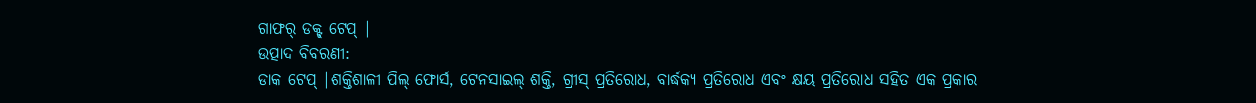ଗାଫର୍ ଡକ୍ଟ୍ ଟେପ୍ |
ଉତ୍ପାଦ ବିବରଣୀ:
ଡାକ ଟେପ୍ |ଶକ୍ତିଶାଳୀ ପିଲ୍ ଫୋର୍ସ, ଟେନସାଇଲ୍ ଶକ୍ତି, ଗ୍ରୀସ୍ ପ୍ରତିରୋଧ, ବାର୍ଦ୍ଧକ୍ୟ ପ୍ରତିରୋଧ ଏବଂ କ୍ଷୟ ପ୍ରତିରୋଧ ସହିତ ଏକ ପ୍ରକାର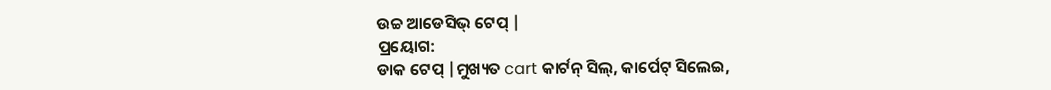ଉଚ୍ଚ ଆଡେସିଭ୍ ଟେପ୍ |
ପ୍ରୟୋଗ:
ଡାକ ଟେପ୍ |ମୁଖ୍ୟତ cart କାର୍ଟନ୍ ସିଲ୍, କାର୍ପେଟ୍ ସିଲେଇ,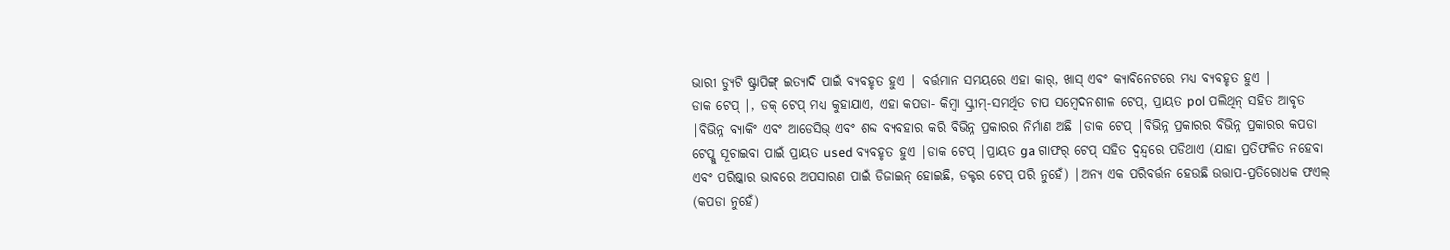ଭାରୀ ଡ୍ୟୁଟି ଷ୍ଟ୍ରାପିଙ୍ଗ୍ ଇତ୍ୟାଦି ପାଇଁ ବ୍ୟବହୃତ ହୁଏ | ବର୍ତ୍ତମାନ ସମୟରେ ଏହା କାର୍, ଖାସ୍ ଏବଂ କ୍ୟାବିନେଟରେ ମଧ୍ୟ ବ୍ୟବହୃତ ହୁଏ |
ଡାକ ଟେପ୍ |, ଡକ୍ ଟେପ୍ ମଧ୍ୟ କୁହାଯାଏ, ଏହା କପଡା- କିମ୍ବା ସ୍କ୍ରୀମ୍-ସମର୍ଥିତ ଚାପ ସମ୍ବେଦନଶୀଳ ଟେପ୍, ପ୍ରାୟତ pol ପଲିଥିନ୍ ସହିତ ଆବୃତ |ବିଭିନ୍ନ ବ୍ୟାକିଂ ଏବଂ ଆଡେସିଭ୍ ଏବଂ ଶବ୍ଦ ବ୍ୟବହାର କରି ବିଭିନ୍ନ ପ୍ରକାରର ନିର୍ମାଣ ଅଛି |ଡାକ ଟେପ୍ |ବିଭିନ୍ନ ପ୍ରକାରର ବିଭିନ୍ନ ପ୍ରକାରର କପଡା ଟେପ୍କୁ ସୂଚାଇବା ପାଇଁ ପ୍ରାୟତ used ବ୍ୟବହୃତ ହୁଏ |ଡାକ ଟେପ୍ |ପ୍ରାୟତ ga ଗାଫର୍ ଟେପ୍ ସହିତ ଦ୍ୱନ୍ଦ୍ୱରେ ପଡିଥାଏ (ଯାହା ପ୍ରତିଫଳିତ ନହେବା ଏବଂ ପରିଷ୍କାର ଭାବରେ ଅପସାରଣ ପାଇଁ ଡିଜାଇନ୍ ହୋଇଛି, ଡକ୍ଟର ଟେପ୍ ପରି ନୁହେଁ) |ଅନ୍ୟ ଏକ ପରିବର୍ତ୍ତନ ହେଉଛି ଉତ୍ତାପ-ପ୍ରତିରୋଧକ ଫଏଲ୍ (କପଡା ନୁହେଁ)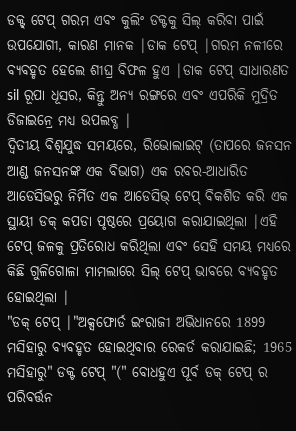ଡକ୍ଟ୍ ଟେପ୍ ଗରମ ଏବଂ କୁଲିଂ ଡକ୍ଟକୁ ସିଲ୍ କରିବା ପାଇଁ ଉପଯୋଗୀ, କାରଣ ମାନକ |ଡାକ ଟେପ୍ |ଗରମ ନଳୀରେ ବ୍ୟବହୃତ ହେଲେ ଶୀଘ୍ର ବିଫଳ ହୁଏ |ଡାକ ଟେପ୍ ସାଧାରଣତ sil ରୂପା ଧୂସର, କିନ୍ତୁ ଅନ୍ୟ ରଙ୍ଗରେ ଏବଂ ଏପରିକି ମୁଦ୍ରିତ ଡିଜାଇନ୍ରେ ମଧ୍ୟ ଉପଲବ୍ଧ |
ଦ୍ୱିତୀୟ ବିଶ୍ୱଯୁଦ୍ଧ ସମୟରେ, ରିଭୋଲାଇଟ୍ (ତାପରେ ଜନସନ ଆଣ୍ଡ ଜନସନଙ୍କ ଏକ ବିଭାଗ) ଏକ ରବର-ଆଧାରିତ ଆଡେସିଭରୁ ନିର୍ମିତ ଏକ ଆଡେସିଭ୍ ଟେପ୍ ବିକଶିତ କରି ଏକ ସ୍ଥାୟୀ ଡକ୍ କପଡା ପୃଷ୍ଠରେ ପ୍ରୟୋଗ କରାଯାଇଥିଲା |ଏହି ଟେପ୍ ଜଳକୁ ପ୍ରତିରୋଧ କରିଥିଲା ଏବଂ ସେହି ସମୟ ମଧ୍ୟରେ କିଛି ଗୁଳିଗୋଳା ମାମଲାରେ ସିଲ୍ ଟେପ୍ ଭାବରେ ବ୍ୟବହୃତ ହୋଇଥିଲା |
"ଡକ୍ ଟେପ୍ |"ଅକ୍ସଫୋର୍ଡ ଇଂରାଜୀ ଅଭିଧାନରେ 1899 ମସିହାରୁ ବ୍ୟବହୃତ ହୋଇଥିବାର ରେକର୍ଡ କରାଯାଇଛି; 1965 ମସିହାରୁ" ଡକ୍ଟ ଟେପ୍ "(" ବୋଧହୁଏ ପୂର୍ବ ଡକ୍ ଟେପ୍ ର ପରିବର୍ତ୍ତନ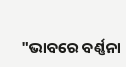"ଭାବରେ ବର୍ଣ୍ଣନା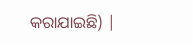କରାଯାଇଛି) |